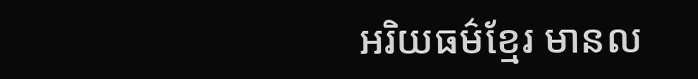អរិយធម៌ខ្មែរ មានល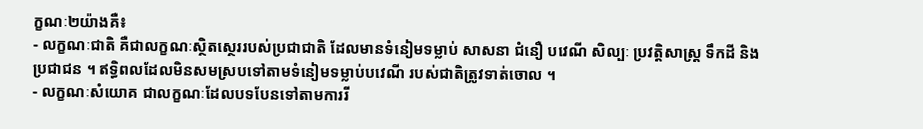ក្ខណៈ២យ៉ាងគឺ៖
- លក្ខណៈជាតិ គឺជាលក្ខណៈស្ថិតស្ថេររបស់ប្រជាជាតិ ដែលមានទំនៀមទម្លាប់ សាសនា ជំនឿ បវេណី សិល្បៈ ប្រវត្តិសាស្រ្ត ទឹកដី និងប្រជាជន ។ ឥទ្ធិពលដែលមិនសមស្របទៅតាមទំនៀមទម្លាប់បវេណី របស់ជាតិត្រូវទាត់ចោល ។
- លក្ខណៈសំយោគ ជាលក្ខណៈដែលបទបែនទៅតាមការរី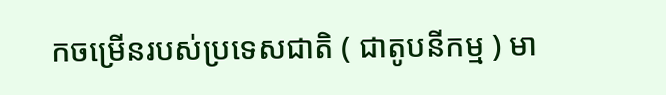កចម្រើនរបស់ប្រទេសជាតិ ( ជាតូបនីកម្ម ) មា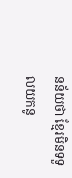នន័យថា ខ្មែរមិនទទួលយកនូ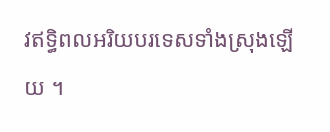វឥទ្ធិពលអរិយបរទេសទាំងស្រុងឡើយ ។